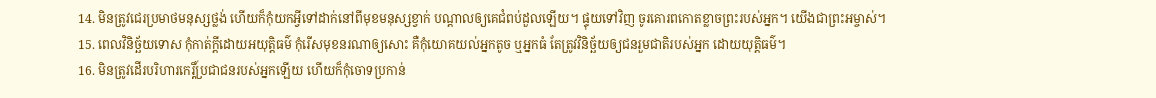14. មិនត្រូវជេរប្រមាថមនុស្សថ្លង់ ហើយក៏កុំយកអ្វីទៅដាក់នៅពីមុខមនុស្សខ្វាក់ បណ្ដាលឲ្យគេជំពប់ដួលឡើយ។ ផ្ទុយទៅវិញ ចូរគោរពកោតខ្លាចព្រះរបស់អ្នក។ យើងជាព្រះអម្ចាស់។
15. ពេលវិនិច្ឆ័យទោស កុំកាត់ក្ដីដោយអយុត្តិធម៌ កុំរើសមុខនរណាឲ្យសោះ គឺកុំយោគយល់អ្នកតូច ឬអ្នកធំ តែត្រូវវិនិច្ឆ័យឲ្យជនរួមជាតិរបស់អ្នក ដោយយុត្តិធម៌។
16. មិនត្រូវដើរបរិហារកេរ្តិ៍ប្រជាជនរបស់អ្នកឡើយ ហើយក៏កុំចោទប្រកាន់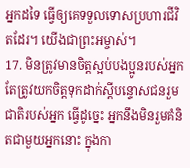អ្នកដទៃ ធ្វើឲ្យគេទទួលទោសប្រហារជីវិតដែរ។ យើងជាព្រះអម្ចាស់។
17. មិនត្រូវមានចិត្តស្អប់បងប្អូនរបស់អ្នក តែត្រូវយកចិត្តទុកដាក់ស្ដីបន្ទោសជនរួមជាតិរបស់អ្នក ធ្វើដូច្នេះ អ្នកនឹងមិនរួមគំនិតជាមួយអ្នកនោះ ក្នុងកា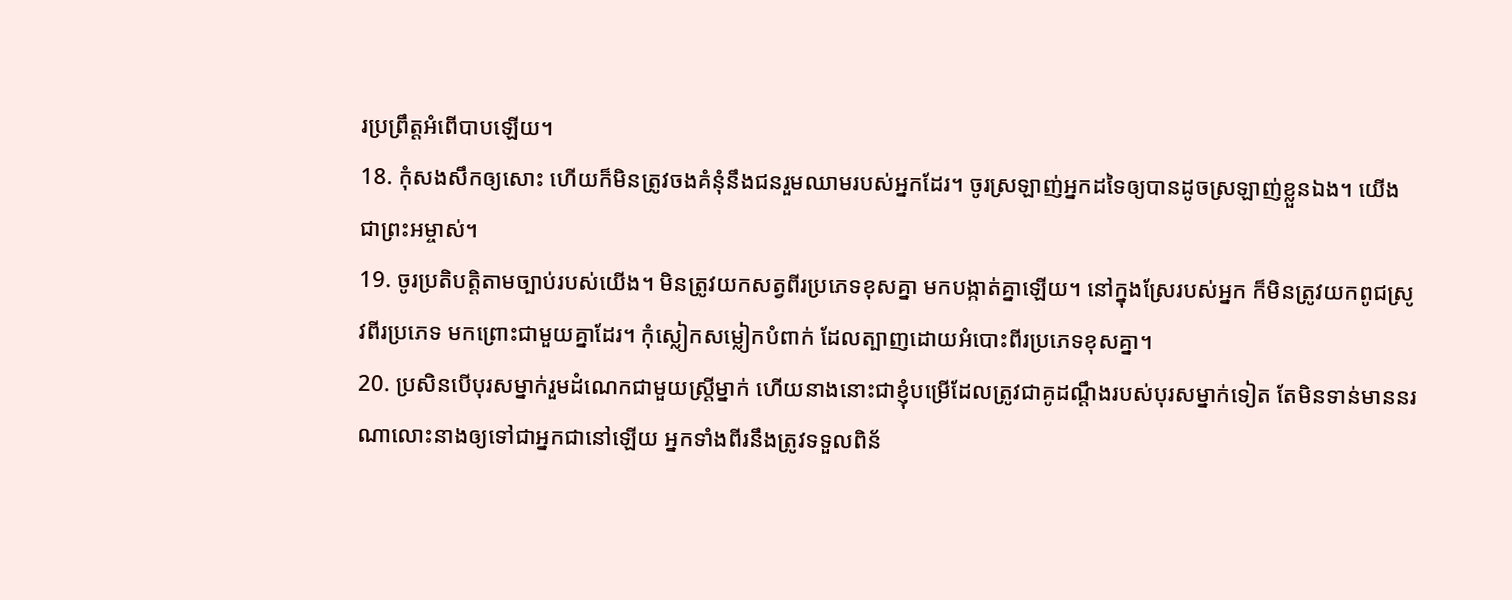រប្រព្រឹត្តអំពើបាបឡើយ។
18. កុំសងសឹកឲ្យសោះ ហើយក៏មិនត្រូវចងគំនុំនឹងជនរួមឈាមរបស់អ្នកដែរ។ ចូរស្រឡាញ់អ្នកដទៃឲ្យបានដូចស្រឡាញ់ខ្លួនឯង។ យើងជាព្រះអម្ចាស់។
19. ចូរប្រតិបត្តិតាមច្បាប់របស់យើង។ មិនត្រូវយកសត្វពីរប្រភេទខុសគ្នា មកបង្កាត់គ្នាឡើយ។ នៅក្នុងស្រែរបស់អ្នក ក៏មិនត្រូវយកពូជស្រូវពីរប្រភេទ មកព្រោះជាមួយគ្នាដែរ។ កុំស្លៀកសម្លៀកបំពាក់ ដែលត្បាញដោយអំបោះពីរប្រភេទខុសគ្នា។
20. ប្រសិនបើបុរសម្នាក់រួមដំណេកជាមួយស្ត្រីម្នាក់ ហើយនាងនោះជាខ្ញុំបម្រើដែលត្រូវជាគូដណ្ដឹងរបស់បុរសម្នាក់ទៀត តែមិនទាន់មាននរណាលោះនាងឲ្យទៅជាអ្នកជានៅឡើយ អ្នកទាំងពីរនឹងត្រូវទទួលពិន័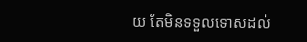យ តែមិនទទួលទោសដល់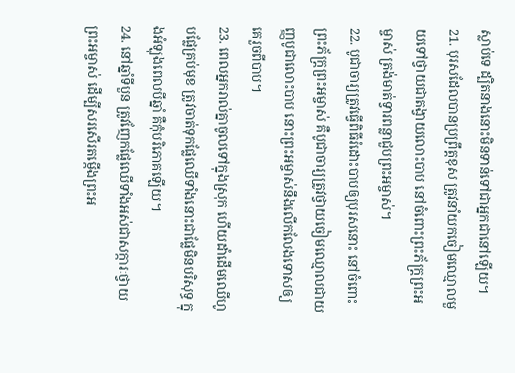ស្លាប់ទេ ដ្បិតនាងនោះមិនទាន់ទៅជាអ្នកជានៅឡើយ។
21. បុរសដែលបានប្រព្រឹត្តខុស ត្រូវនាំយកចៀមឈ្មោលមួយទៅថ្វាយជាតង្វាយលោះបាប នៅចំពោះព្រះភ័ក្ត្រព្រះអម្ចាស់ ត្រង់មាត់ទ្វារពន្លាជួបព្រះអម្ចាស់។
22. បូជាចារ្យត្រូវធ្វើពិធីរំដោះបាបឲ្យបុរសនោះ នៅចំពោះព្រះភ័ក្ត្រព្រះអម្ចាស់ គឺបូជាចារ្យត្រូវថ្វាយចៀមឈ្មោលជាយញ្ញបូជាលោះបាប នោះព្រះអម្ចាស់នឹងលើកលែងទោសឲ្យគេរួចពីបាប។
23. ពេលអ្នករាល់គ្នាចូលទៅក្នុងស្រុក ហើយដាំដើមឈើហូបផ្លែគ្រប់មុខ ត្រូវចាត់ទុកផ្លែឈើទាំងនោះជាផ្លែមិនបរិសុទ្ធ ក្នុងអំឡុងពេលបីឆ្នាំ គឺកុំបរិភោគឡើយ។
24. នៅឆ្នាំទីបួន ត្រូវញែកផ្លែឈើទាំងអស់ជាសក្ការៈថ្វាយព្រះអម្ចាស់ ដើម្បីសរសើរតម្កើងព្រះអ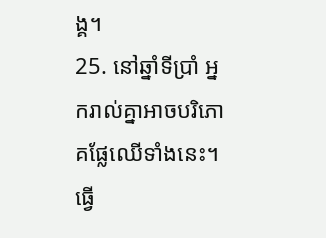ង្គ។
25. នៅឆ្នាំទីប្រាំ អ្នករាល់គ្នាអាចបរិភោគផ្លែឈើទាំងនេះ។ ធ្វើ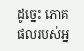ដូច្នេះ ភោគផលរបស់អ្ន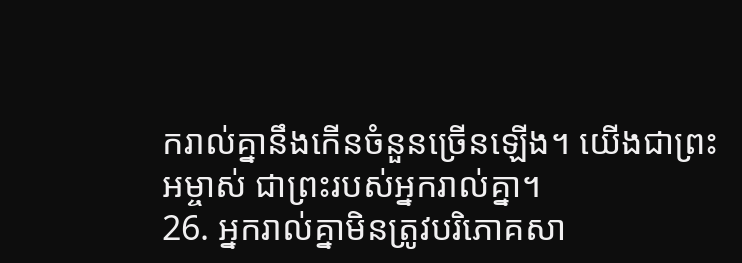ករាល់គ្នានឹងកើនចំនួនច្រើនឡើង។ យើងជាព្រះអម្ចាស់ ជាព្រះរបស់អ្នករាល់គ្នា។
26. អ្នករាល់គ្នាមិនត្រូវបរិភោគសា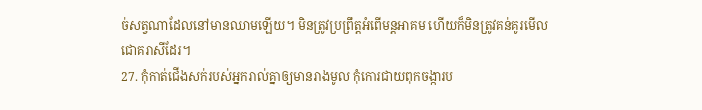ច់សត្វណាដែលនៅមានឈាមឡើយ។ មិនត្រូវប្រព្រឹត្តអំពើមន្តអាគម ហើយក៏មិនត្រូវគន់គូរមើលជោគរាសីដែរ។
27. កុំកាត់ជើងសក់របស់អ្នករាល់គ្នាឲ្យមានរាងមូល កុំកោរជាយពុកចង្ការប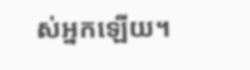ស់អ្នកឡើយ។